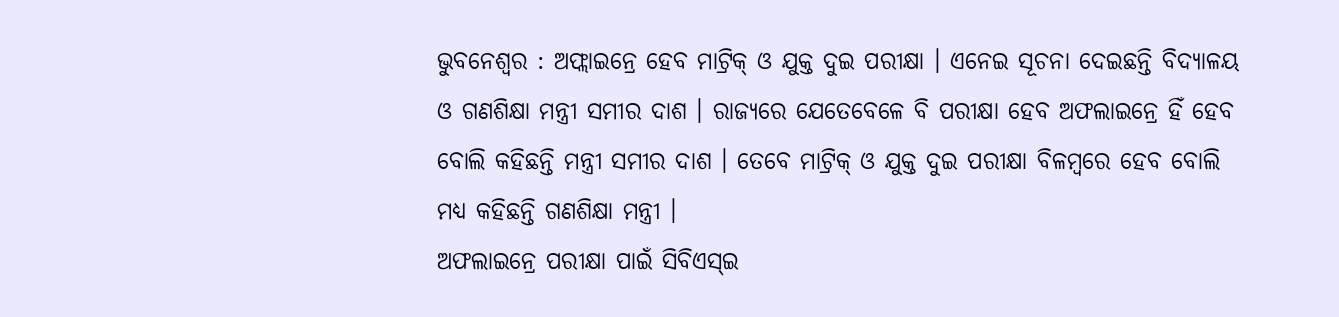ଭୁବନେଶ୍ବର : ଅଫ୍ଲାଇନ୍ରେ ହେବ ମାଟ୍ରିକ୍ ଓ ଯୁକ୍ତ ଦୁଇ ପରୀକ୍ଷା । ଏନେଇ ସୂଚନା ଦେଇଛନ୍ତି ବିଦ୍ୟାଳୟ ଓ ଗଣଶିକ୍ଷା ମନ୍ତ୍ରୀ ସମୀର ଦାଶ । ରାଜ୍ୟରେ ଯେତେବେଳେ ବି ପରୀକ୍ଷା ହେବ ଅଫଲାଇନ୍ରେ ହିଁ ହେବ ବୋଲି କହିଛନ୍ତି ମନ୍ତ୍ରୀ ସମୀର ଦାଶ । ତେବେ ମାଟ୍ରିକ୍ ଓ ଯୁକ୍ତ ଦୁଇ ପରୀକ୍ଷା ବିଳମ୍ବରେ ହେବ ବୋଲି ମଧ୍ୟ କହିଛନ୍ତି ଗଣଶିକ୍ଷା ମନ୍ତ୍ରୀ ।
ଅଫଲାଇନ୍ରେ ପରୀକ୍ଷା ପାଇଁ ସିବିଏସ୍ଇ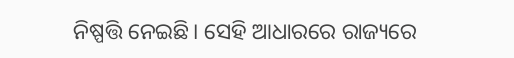ନିଷ୍ପତ୍ତି ନେଇଛି। ସେହି ଆଧାରରେ ରାଜ୍ୟରେ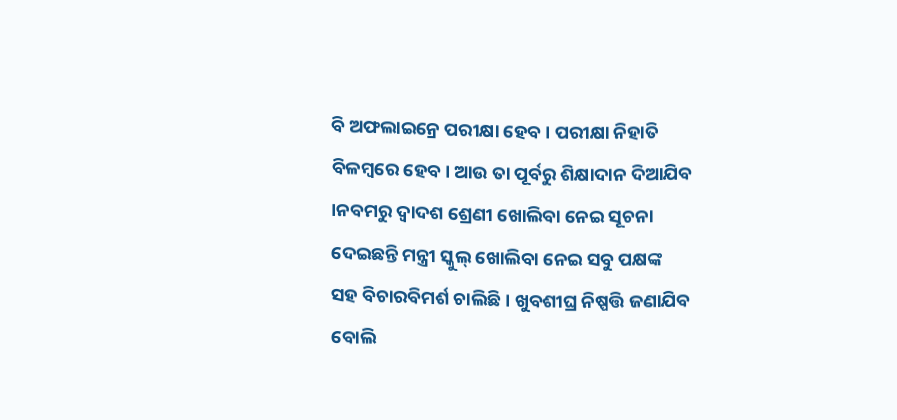ବି ଅଫଲାଇନ୍ରେ ପରୀକ୍ଷା ହେବ । ପରୀକ୍ଷା ନିହାତି ବିଳମ୍ବରେ ହେବ। ଆଉ ତା ପୂର୍ବରୁ ଶିକ୍ଷାଦାନ ଦିଆଯିବ ।ନବମରୁ ଦ୍ୱାଦଶ ଶ୍ରେଣୀ ଖୋଲିବା ନେଇ ସୂଚନା ଦେଇଛନ୍ତି ମନ୍ତ୍ରୀ ସ୍କୁଲ୍ ଖୋଲିବା ନେଇ ସବୁ ପକ୍ଷଙ୍କ ସହ ବିଚାରବିମର୍ଶ ଚାଲିଛି । ଖୁବଶୀଘ୍ର ନିଷ୍ପତ୍ତି ଜଣାଯିବ ବୋଲି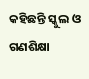କହିଛନ୍ତି ସ୍କୁଲ ଓ ଗଣଶିକ୍ଷା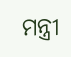ମନ୍ତ୍ରୀ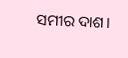ସମୀର ଦାଶ।